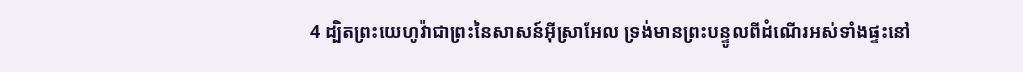4 ដ្បិតព្រះយេហូវ៉ាជាព្រះនៃសាសន៍អ៊ីស្រាអែល ទ្រង់មានព្រះបន្ទូលពីដំណើរអស់ទាំងផ្ទះនៅ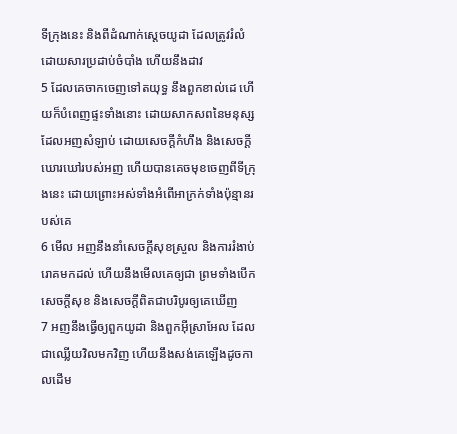ទីក្រុងនេះ និងពីដំណាក់ស្តេចយូដា ដែលត្រូវរំលំ ដោយសារប្រដាប់ចំបាំង ហើយនឹងដាវ
5 ដែលគេចាកចេញទៅតយុទ្ធ នឹងពួកខាល់ដេ ហើយក៏បំពេញផ្ទះទាំងនោះ ដោយសាកសពនៃមនុស្ស ដែលអញសំឡាប់ ដោយសេចក្តីកំហឹង និងសេចក្តីឃោរឃៅរបស់អញ ហើយបានគេចមុខចេញពីទីក្រុងនេះ ដោយព្រោះអស់ទាំងអំពើអាក្រក់ទាំងប៉ុន្មានរបស់គេ
6 មើល អញនឹងនាំសេចក្តីសុខស្រួល និងការរំងាប់រោគមកដល់ ហើយនឹងមើលគេឲ្យជា ព្រមទាំងបើកសេចក្តីសុខ និងសេចក្តីពិតជាបរិបូរឲ្យគេឃើញ
7 អញនឹងធ្វើឲ្យពួកយូដា និងពួកអ៊ីស្រាអែល ដែលជាឈ្លើយវិលមកវិញ ហើយនឹងសង់គេឡើងដូចកាលដើម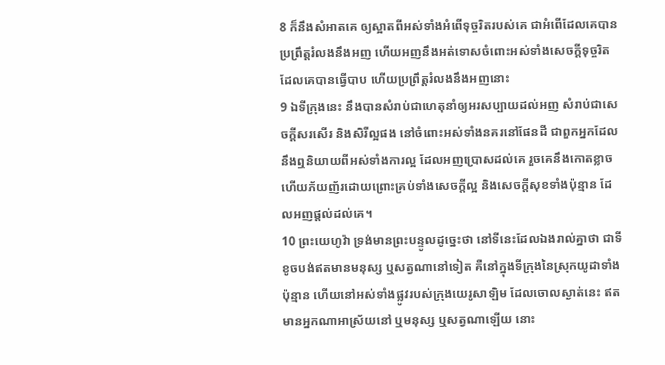8 ក៏នឹងសំអាតគេ ឲ្យស្អាតពីអស់ទាំងអំពើទុច្ចរិតរបស់គេ ជាអំពើដែលគេបានប្រព្រឹត្តរំលងនឹងអញ ហើយអញនឹងអត់ទោសចំពោះអស់ទាំងសេចក្តីទុច្ចរិត ដែលគេបានធ្វើបាប ហើយប្រព្រឹត្តរំលងនឹងអញនោះ
9 ឯទីក្រុងនេះ នឹងបានសំរាប់ជាហេតុនាំឲ្យអរសប្បាយដល់អញ សំរាប់ជាសេចក្តីសរសើរ និងសិរីល្អផង នៅចំពោះអស់ទាំងនគរនៅផែនដី ជាពួកអ្នកដែលនឹងឮនិយាយពីអស់ទាំងការល្អ ដែលអញប្រោសដល់គេ រួចគេនឹងកោតខ្លាច ហើយភ័យញ័រដោយព្រោះគ្រប់ទាំងសេចក្តីល្អ និងសេចក្តីសុខទាំងប៉ុន្មាន ដែលអញផ្តល់ដល់គេ។
10 ព្រះយេហូវ៉ា ទ្រង់មានព្រះបន្ទូលដូច្នេះថា នៅទីនេះដែលឯងរាល់គ្នាថា ជាទីខូចបង់ឥតមានមនុស្ស ឬសត្វណានៅទៀត គឺនៅក្នុងទីក្រុងនៃស្រុកយូដាទាំងប៉ុន្មាន ហើយនៅអស់ទាំងផ្លូវរបស់ក្រុងយេរូសាឡិម ដែលចោលស្ងាត់នេះ ឥតមានអ្នកណាអាស្រ័យនៅ ឬមនុស្ស ឬសត្វណាឡើយ នោះ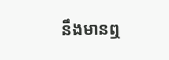នឹងមានឮ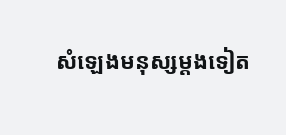សំឡេងមនុស្សម្តងទៀត